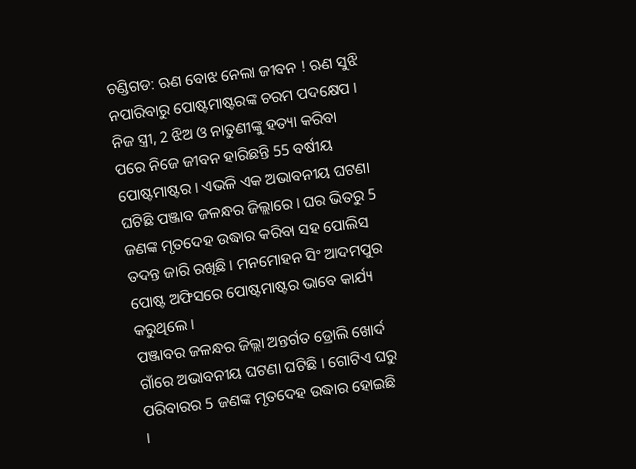ଚଣ୍ଡିଗଡ: ଋଣ ବୋଝ ନେଲା ଜୀବନ ! ଋଣ ସୁଝି ନପାରିବାରୁ ପୋଷ୍ଟମାଷ୍ଟରଙ୍କ ଚରମ ପଦକ୍ଷେପ । ନିଜ ସ୍ତ୍ରୀ, 2 ଝିଅ ଓ ନାତୁଣୀଙ୍କୁ ହତ୍ୟା କରିବା ପରେ ନିଜେ ଜୀବନ ହାରିଛନ୍ତି 55 ବର୍ଷୀୟ ପୋଷ୍ଟମାଷ୍ଟର । ଏଭଳି ଏକ ଅଭାବନୀୟ ଘଟଣା ଘଟିଛି ପଞ୍ଜାବ ଜଳନ୍ଧର ଜିଲ୍ଲାରେ । ଘର ଭିତରୁ 5 ଜଣଙ୍କ ମୃତଦେହ ଉଦ୍ଧାର କରିବା ସହ ପୋଲିସ ତଦନ୍ତ ଜାରି ରଖିଛି । ମନମୋହନ ସିଂ ଆଦମପୁର ପୋଷ୍ଟ ଅଫିସରେ ପୋଷ୍ଟମାଷ୍ଟର ଭାବେ କାର୍ଯ୍ୟ କରୁଥିଲେ ।
ପଞ୍ଜାବର ଜଳନ୍ଧର ଜିଲ୍ଲା ଅନ୍ତର୍ଗତ ଡ୍ରୋଲି ଖୋର୍ଦ ଗାଁରେ ଅଭାବନୀୟ ଘଟଣା ଘଟିଛି । ଗୋଟିଏ ଘରୁ ପରିବାରର 5 ଜଣଙ୍କ ମୃତଦେହ ଉଦ୍ଧାର ହୋଇଛି ।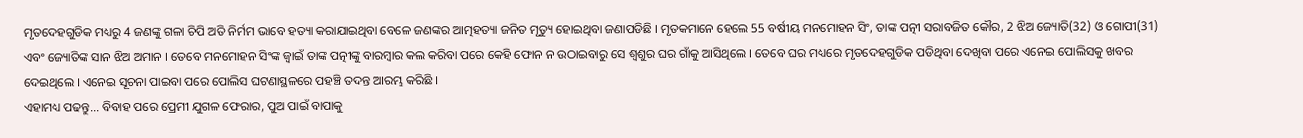ମୃତଦେହଗୁଡିକ ମଧ୍ୟରୁ 4 ଜଣଙ୍କୁ ଗଳା ଚିପି ଅତି ନିର୍ମମ ଭାବେ ହତ୍ୟା କରାଯାଇଥିବା ବେଳେ ଜଣଙ୍କର ଆତ୍ମହତ୍ୟା ଜନିତ ମୃତ୍ୟୁ ହୋଇଥିବା ଜଣାପଡିଛି । ମୃତକମାନେ ହେଲେ 55 ବର୍ଷୀୟ ମନମୋହନ ସିଂ, ତାଙ୍କ ପତ୍ନୀ ସରାବଜିତ କୌର, 2 ଝିଅ ଜ୍ୟୋତି(32) ଓ ଗୋପୀ(31) ଏବଂ ଜ୍ୟୋତିଙ୍କ ସାନ ଝିଅ ଅମାନ । ତେବେ ମନମୋହନ ସିଂଙ୍କ ଜ୍ବାଇଁ ତାଙ୍କ ପତ୍ନୀଙ୍କୁ ବାରମ୍ବାର କଲ କରିବା ପରେ କେହି ଫୋନ ନ ଉଠାଇବାରୁ ସେ ଶ୍ବଶୁର ଘର ଗାଁକୁ ଆସିଥିଲେ । ତେବେ ଘର ମଧ୍ୟରେ ମୃତଦେହଗୁଡିକ ପଡିଥିବା ଦେଖିବା ପରେ ଏନେଇ ପୋଲିସକୁ ଖବର ଦେଇଥିଲେ । ଏନେଇ ସୂଚନା ପାଇବା ପରେ ପୋଲିସ ଘଟଣାସ୍ଥଳରେ ପହଞ୍ଚି ତଦନ୍ତ ଆରମ୍ଭ କରିଛି ।
ଏହାମଧ୍ୟ ପଢନ୍ତୁ... ବିବାହ ପରେ ପ୍ରେମୀ ଯୁଗଳ ଫେରାର, ପୁଅ ପାଇଁ ବାପାକୁ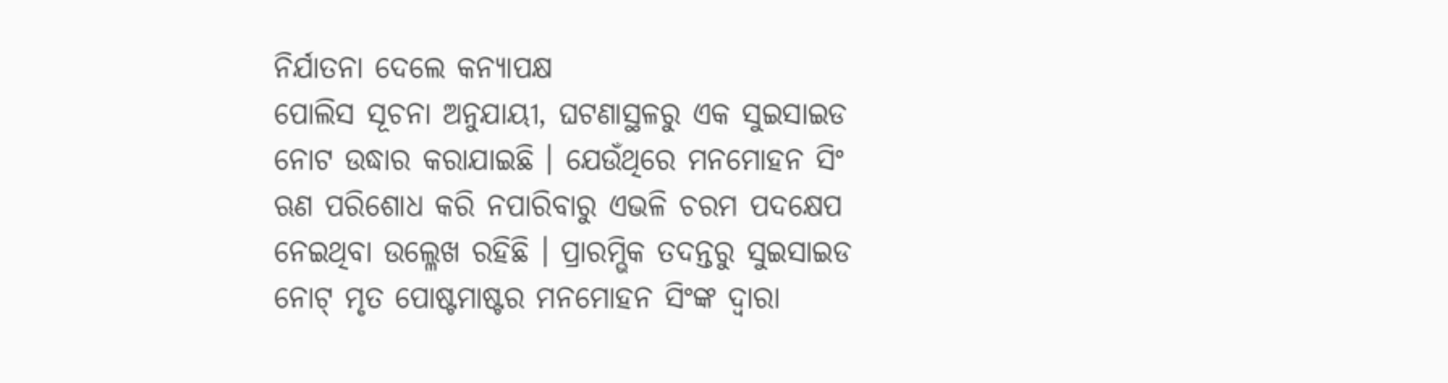ନିର୍ଯାତନା ଦେଲେ କନ୍ୟାପକ୍ଷ
ପୋଲିସ ସୂଚନା ଅନୁଯାୟୀ, ଘଟଣାସ୍ଥଳରୁ ଏକ ସୁଇସାଇଡ ନୋଟ ଉଦ୍ଧାର କରାଯାଇଛି । ଯେଉଁଥିରେ ମନମୋହନ ସିଂ ଋଣ ପରିଶୋଧ କରି ନପାରିବାରୁ ଏଭଳି ଚରମ ପଦକ୍ଷେପ ନେଇଥିବା ଉଲ୍ଳେଖ ରହିଛି । ପ୍ରାରମ୍ଭିକ ତଦନ୍ତରୁ ସୁଇସାଇଡ ନୋଟ୍ ମୃତ ପୋଷ୍ଟମାଷ୍ଟର ମନମୋହନ ସିଂଙ୍କ ଦ୍ବାରା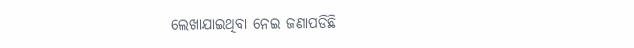ଲେଖାଯାଇଥିବା ନେଇ ଜଣାପଡିଛି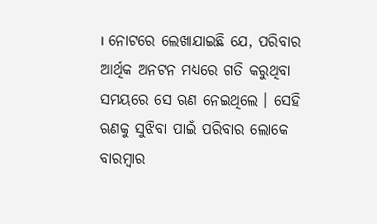। ନୋଟରେ ଲେଖାଯାଇଛି ଯେ, ପରିବାର ଆର୍ଥିକ ଅନଟନ ମଧ୍ୟରେ ଗତି କରୁଥିବା ସମୟରେ ସେ ଋଣ ନେଇଥିଲେ । ସେହି ଋଣକୁ ସୁଝିବା ପାଇଁ ପରିବାର ଲୋକେ ବାରମ୍ବାର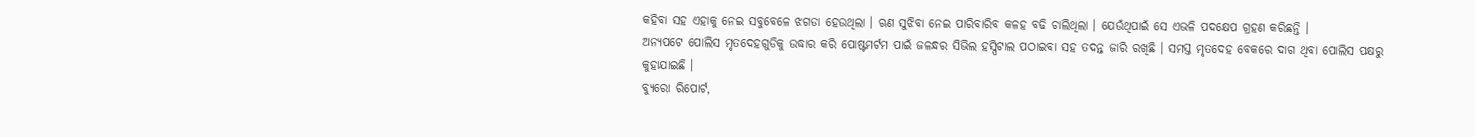କହିବା ସହ ଏହାକୁ ନେଇ ସବୁବେଳେ ଝଗଡା ହେଉଥିଲା । ଋଣ ସୁଝିବା ନେଇ ପାରିବାରିବ କଳହ ବଢି ଚାଲିଥିଲା । ଯେଉଁଥିପାଇଁ ସେ ଏଭଳି ପଦକ୍ଷେପ ଗ୍ରହଣ କରିଛନ୍ତି ।
ଅନ୍ୟପଟେ ପୋଲିସ ମୃତଦେହଗୁଡିକୁ ଉଦ୍ଧାର କରି ପୋଷ୍ଟମର୍ଟମ ପାଇଁ ଜଳନ୍ଧର ସିଭିଲ ହସ୍ପିଟାଲ ପଠାଇବା ସହ ତଦନ୍ତ ଜାରି ରଖିଛି । ସମସ୍ତ ମୃତଦେହ ବେକରେ ଦାଗ ଥିବା ପୋଲିସ ପକ୍ଷରୁ କୁହାଯାଇଛି ।
ବ୍ୟୁରୋ ରିପୋର୍ଟ,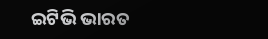ଇଟିଭି ଭାରତ